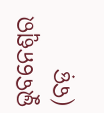ଭୁବନେଶ୍ୱର (ବଡ଼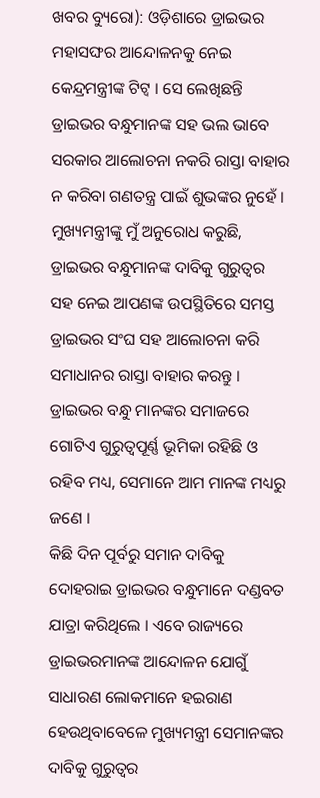ଖବର ବ୍ୟୁରୋ): ଓଡ଼ିଶାରେ ଡ୍ରାଇଭର ମହାସଙ୍ଘର ଆନ୍ଦୋଳନକୁ ନେଇ କେନ୍ଦ୍ରମନ୍ତ୍ରୀଙ୍କ ଟିଟ୍ୱ । ସେ ଲେଖିଛନ୍ତି ଡ୍ରାଇଭର ବନ୍ଧୁମାନଙ୍କ ସହ ଭଲ ଭାବେ ସରକାର ଆଲୋଚନା ନକରି ରାସ୍ତା ବାହାର ନ କରିବା ଗଣତନ୍ତ୍ର ପାଇଁ ଶୁଭଙ୍କର ନୁହେଁ । ମୁଖ୍ୟମନ୍ତ୍ରୀଙ୍କୁ ମୁଁ ଅନୁରୋଧ କରୁଛି, ଡ୍ରାଇଭର ବନ୍ଧୁମାନଙ୍କ ଦାବିକୁ ଗୁରୁତ୍ୱର ସହ ନେଇ ଆପଣଙ୍କ ଉପସ୍ଥିତିରେ ସମସ୍ତ ଡ୍ରାଇଭର ସଂଘ ସହ ଆଲୋଚନା କରି ସମାଧାନର ରାସ୍ତା ବାହାର କରନ୍ତୁ । ଡ୍ରାଇଭର ବନ୍ଧୁ ମାନଙ୍କର ସମାଜରେ ଗୋଟିଏ ଗୁରୁତ୍ୱପୂର୍ଣ୍ଣ ଭୂମିକା ରହିଛି ଓ ରହିବ ମଧ୍ୟ, ସେମାନେ ଆମ ମାନଙ୍କ ମଧ୍ୟରୁ ଜଣେ ।
କିଛି ଦିନ ପୂର୍ବରୁ ସମାନ ଦାବିକୁ ଦୋହରାଇ ଡ୍ରାଇଭର ବନ୍ଧୁମାନେ ଦଣ୍ଡବତ ଯାତ୍ରା କରିଥିଲେ । ଏବେ ରାଜ୍ୟରେ ଡ୍ରାଇଭରମାନଙ୍କ ଆନ୍ଦୋଳନ ଯୋଗୁଁ ସାଧାରଣ ଲୋକମାନେ ହଇରାଣ ହେଉଥିବାବେଳେ ମୁଖ୍ୟମନ୍ତ୍ରୀ ସେମାନଙ୍କର ଦାବିକୁ ଗୁରୁତ୍ୱର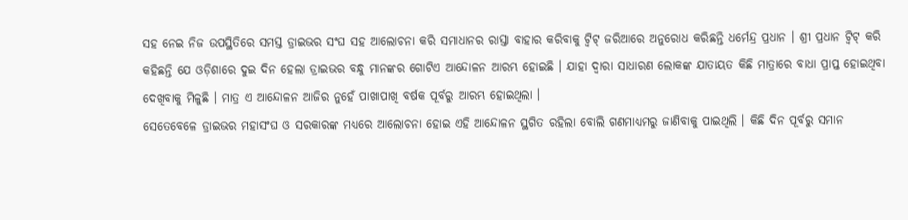ସହ ନେଇ ନିଜ ଉପସ୍ଥିତିରେ ସମସ୍ତ ଡ୍ରାଇଭର ସଂଘ ସହ ଆଲୋଚନା କରି ସମାଧାନର ରାସ୍ତା ବାହାର କରିବାକୁ ଟ୍ୱିଟ୍ ଜରିଆରେ ଅନୁରୋଧ କରିଛନ୍ତି ଧର୍ମେନ୍ଦ୍ର ପ୍ରଧାନ । ଶ୍ରୀ ପ୍ରଧାନ ଟ୍ୱିଟ୍ କରି କହିଛନ୍ତି ଯେ ଓଡ଼ିଶାରେ ଦୁଇ ଦିନ ହେଲା ଡ୍ରାଇଭର ବନ୍ଧୁ ମାନଙ୍କର ଗୋଟିଏ ଆନ୍ଦୋଳନ ଆରମ୍ଭ ହୋଇଛି । ଯାହା ଦ୍ୱାରା ସାଧାରଣ ଲୋକଙ୍କ ଯାତାୟତ କିଛି ମାତ୍ରାରେ ବାଧା ପ୍ରାପ୍ତ ହୋଇଥିବା ଦେଖିବାକୁ ମିଳୁଛି । ମାତ୍ର ଏ ଆନ୍ଦୋଳନ ଆଜିର ନୁହେଁ ପାଖାପାଖି ବର୍ଷକ ପୂର୍ବରୁ ଆରମ୍ଭ ହୋଇଥିଲା ।
ସେତେବେଳେ ଡ୍ରାଇଭର ମହାସଂଘ ଓ ସରକାରଙ୍କ ମଧ୍ୟରେ ଆଲୋଚନା ହୋଇ ଏହି ଆନ୍ଦୋଳନ ସ୍ଥଗିତ ରହିଲା ବୋଲି ଗଣମାଧ୍ୟମରୁ ଜାଣିବାକୁ ପାଇଥିଲି । କିଛି ଦିନ ପୂର୍ବରୁ ସମାନ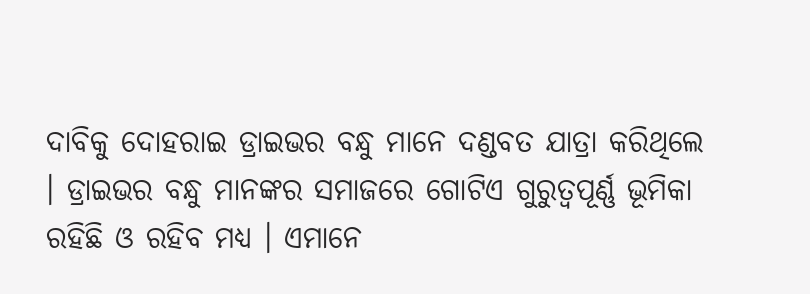ଦାବିକୁ ଦୋହରାଇ ଡ୍ରାଇଭର ବନ୍ଧୁ ମାନେ ଦଣ୍ଡବତ ଯାତ୍ରା କରିଥିଲେ । ଡ୍ରାଇଭର ବନ୍ଧୁ ମାନଙ୍କର ସମାଜରେ ଗୋଟିଏ ଗୁରୁତ୍ୱପୂର୍ଣ୍ଣ ଭୂମିକା ରହିଛି ଓ ରହିବ ମଧ୍ୟ । ଏମାନେ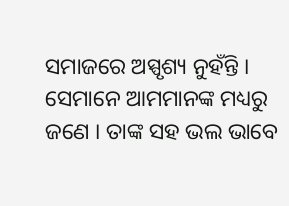ସମାଜରେ ଅସ୍ପୃଶ୍ୟ ନୁହଁନ୍ତି । ସେମାନେ ଆମମାନଙ୍କ ମଧ୍ୟରୁ ଜଣେ । ତାଙ୍କ ସହ ଭଲ ଭାବେ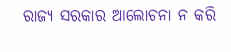ରାଜ୍ୟ ସରକାର ଆଲୋଚନା ନ କରି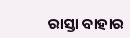ରାସ୍ତା ବାହାର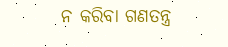ନ କରିବା ଗଣତନ୍ତ୍ର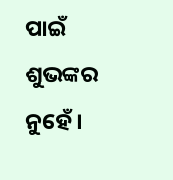ପାଇଁ ଶୁଭଙ୍କର ନୁହେଁ ।